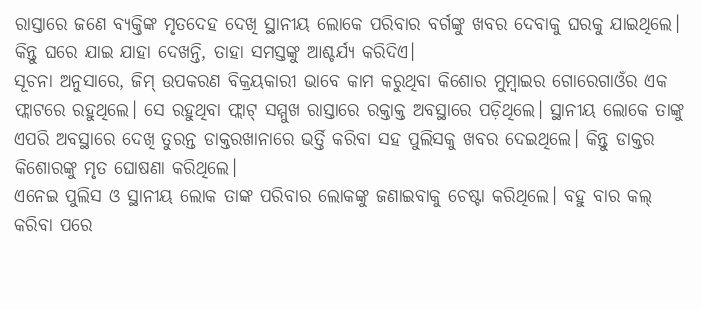ରାସ୍ତାରେ ଜଣେ ବ୍ୟକ୍ତିଙ୍କ ମୃତଦେହ ଦେଖି ସ୍ଥାନୀୟ ଲୋକେ ପରିବାର ବର୍ଗଙ୍କୁ ଖବର ଦେବାକୁ ଘରକୁ ଯାଇଥିଲେ। କିନ୍ତୁ ଘରେ ଯାଇ ଯାହା ଦେଖନ୍ତି, ତାହା ସମସ୍ତଙ୍କୁ ଆଶ୍ଚର୍ଯ୍ୟ କରିଦିଏ।
ସୂଚନା ଅନୁସାରେ, ଜିମ୍ ଉପକରଣ ବିକ୍ରୟକାରୀ ଭାବେ କାମ କରୁଥିବା କିଶୋର ମୁମ୍ବାଇର ଗୋରେଗାଓଁର ଏକ ଫ୍ଲାଟରେ ରହୁଥିଲେ। ସେ ରହୁଥିବା ଫ୍ଲାଟ୍ ସମ୍ମୁଖ ରାସ୍ତାରେ ରକ୍ତାକ୍ତ ଅବସ୍ଥାରେ ପଡ଼ିଥିଲେ। ସ୍ଥାନୀୟ ଲୋକେ ତାଙ୍କୁ ଏପରି ଅବସ୍ଥାରେ ଦେଖି ତୁରନ୍ତ ଡାକ୍ତରଖାନାରେ ଭର୍ତ୍ତି କରିବା ସହ ପୁଲିସକୁ ଖବର ଦେଇଥିଲେ। କିନ୍ତୁ ଡାକ୍ତର କିଶୋରଙ୍କୁ ମୃତ ଘୋଷଣା କରିଥିଲେ।
ଏନେଇ ପୁଲିସ ଓ ସ୍ଥାନୀୟ ଲୋକ ତାଙ୍କ ପରିବାର ଲୋକଙ୍କୁ ଜଣାଇବାକୁ ଚେଷ୍ଟା କରିଥିଲେ। ବହୁ ବାର କଲ୍ କରିବା ପରେ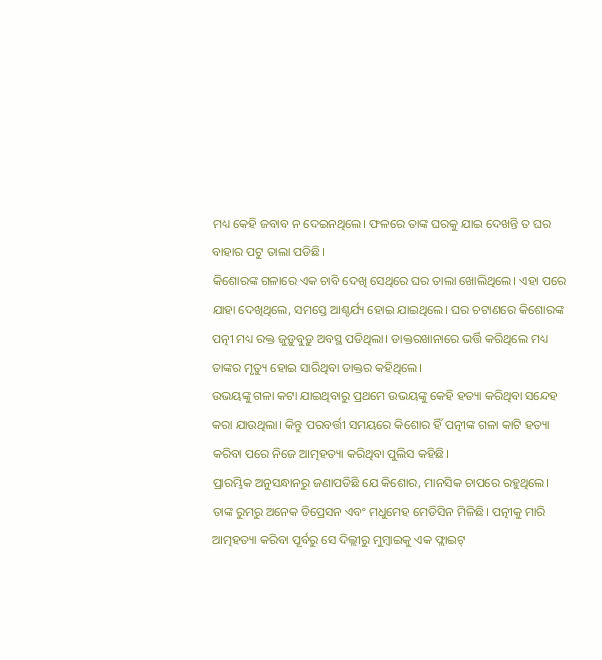ମଧ୍ୟ କେହି ଜବାବ ନ ଦେଇନଥିଲେ। ଫଳରେ ତାଙ୍କ ଘରକୁ ଯାଇ ଦେଖନ୍ତି ତ ଘର ବାହାର ପଟୁ ତାଲା ପଡିଛି।
କିଶୋରଙ୍କ ଗଳାରେ ଏକ ଚାବି ଦେଖି ସେଥିରେ ଘର ତାଲା ଖୋଲିଥିଲେ। ଏହା ପରେ ଯାହା ଦେଖିଥିଲେ, ସମସ୍ତେ ଆଶ୍ଚର୍ଯ୍ୟ ହୋଇ ଯାଇଥିଲେ। ଘର ଚଟାଣରେ କିଶୋରଙ୍କ ପତ୍ନୀ ମଧ୍ୟ ରକ୍ତ ଜୁଡ଼ୁବୁଡ଼ୁ ଅବସ୍ଥ ପଡିଥିଲା। ଡାକ୍ତରଖାନାରେ ଭର୍ତ୍ତି କରିଥିଲେ ମଧ୍ୟ ତାଙ୍କର ମୃତ୍ୟୁ ହୋଇ ସାରିଥିବା ଡାକ୍ତର କହିଥିଲେ।
ଉଭୟଙ୍କୁ ଗଳା କଟା ଯାଇଥିବାରୁ ପ୍ରଥମେ ଉଭୟଙ୍କୁ କେହି ହତ୍ୟା କରିଥିବା ସନ୍ଦେହ କରା ଯାଉଥିଲା। କିନ୍ତୁ ପରବର୍ତ୍ତୀ ସମୟରେ କିଶୋର ହିଁ ପତ୍ନୀଙ୍କ ଗଳା କାଟି ହତ୍ୟା କରିବା ପରେ ନିଜେ ଆତ୍ମହତ୍ୟା କରିଥିବା ପୁଲିସ କହିଛି।
ପ୍ରାରମ୍ଭିକ ଅନୁସନ୍ଧାନରୁ ଜଣାପଡିଛି ଯେ କିଶୋର, ମାନସିକ ଚାପରେ ରହୁଥିଲେ। ତାଙ୍କ ରୁମରୁ ଅନେକ ଡିପ୍ରେସନ ଏବଂ ମଧୁମେହ ମେଡିସିନ ମିଳିଛି। ପତ୍ନୀକୁ ମାରି ଆତ୍ମହତ୍ୟା କରିବା ପୂର୍ବରୁ ସେ ଦିଲ୍ଲୀରୁ ମୁମ୍ବାଇକୁ ଏକ ଫ୍ଲାଇଟ୍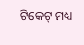ଟିକେଟ୍ ମଧ୍ୟ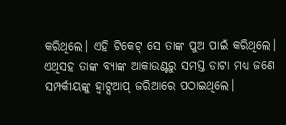କରିଥିଲେ। ଏହି ଟିକେଟ୍ ସେ ତାଙ୍କ ପୁଅ ପାଇଁ କରିଥିଲେ।
ଏଥିସହ ତାଙ୍କ ବ୍ୟାଙ୍କ ଆକାଉଣ୍ଟରୁ ସମସ୍ତ ଡାଟା ମଧ୍ୟ ଜଣେ ସମ୍ପର୍କୀୟଙ୍କୁ ହ୍ୱାଟ୍ସଆପ୍ ଜରିଆରେ ପଠାଇଥିଲେ।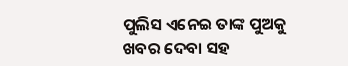ପୁଲିସ ଏନେଇ ତାଙ୍କ ପୁଅକୁ ଖବର ଦେବା ସହ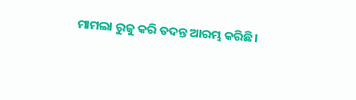ମାମଲା ରୁଜୁ କରି ତଦନ୍ତ ଆରମ୍ଭ କରିଛି।